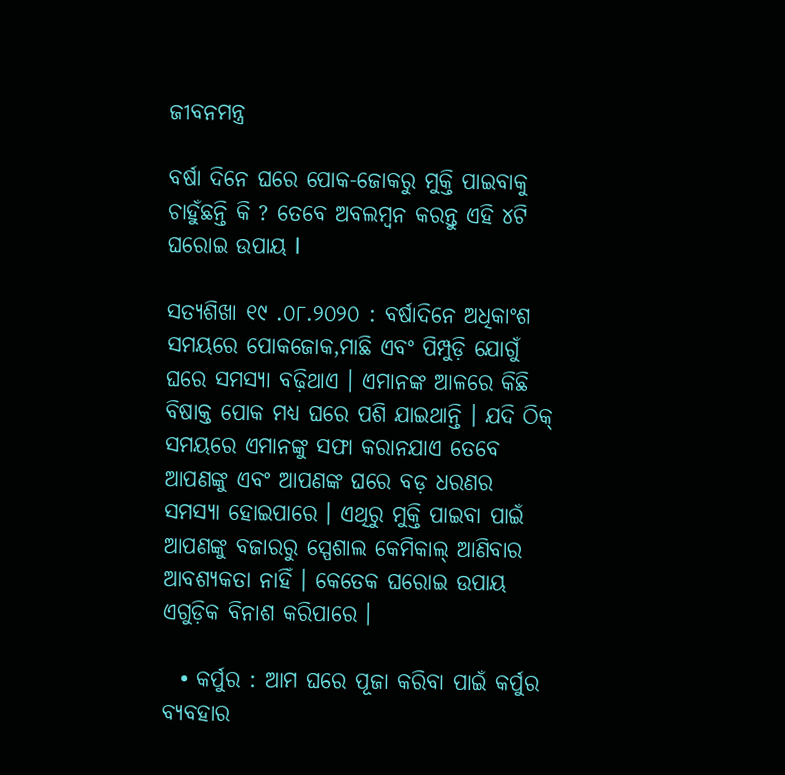ଜୀବନମନ୍ତ୍ର

ବର୍ଷା ଦିନେ ଘରେ ପୋକ-ଜୋକରୁ ମୁକ୍ତି ପାଇବାକୁ ଚାହୁଁଛନ୍ତି କି ? ତେବେ ଅବଲମ୍ବନ କରନ୍ତୁ ଏହି ୪ଟି ଘରୋଇ ଉପାୟ l

ସତ୍ୟଶିଖା ୧୯ .୦୮.୨୦୨୦ : ବର୍ଷାଦିନେ ଅଧିକାଂଶ ସମୟରେ ପୋକଜୋକ,ମାଛି ଏବଂ ପିମ୍ପୁଡ଼ି ଯୋଗୁଁ ଘରେ ସମସ୍ୟା ବଢ଼ିଥାଏ । ଏମାନଙ୍କ ଆଳରେ କିଛି ବିଷାକ୍ତ ପୋକ ମଧ୍ୟ ଘରେ ପଶି ଯାଇଥାନ୍ତି । ଯଦି ଠିକ୍ ସମୟରେ ଏମାନଙ୍କୁ ସଫା କରାନଯାଏ ତେବେ ଆପଣଙ୍କୁ ଏବଂ ଆପଣଙ୍କ ଘରେ ବଡ଼ ଧରଣର ସମସ୍ୟା ହୋଇପାରେ । ଏଥିରୁ ମୁକ୍ତି ପାଇବା ପାଇଁ ଆପଣଙ୍କୁ ବଜାରରୁ ସ୍ପେଶାଲ କେମିକାଲ୍ ଆଣିବାର ଆବଶ୍ୟକତା ନାହିଁ । କେତେକ ଘରୋଇ ଉପାୟ ଏଗୁଡ଼ିକ ବିନାଶ କରିପାରେ ।

  • କର୍ପୁର : ଆମ ଘରେ ପୂଜା କରିବା ପାଇଁ କର୍ପୁର ବ୍ୟବହାର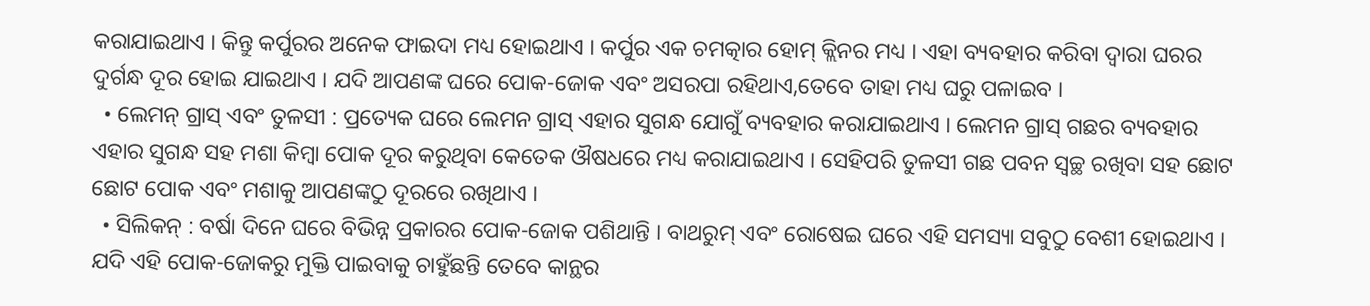କରାଯାଇଥାଏ । କିନ୍ତୁ କର୍ପୁରର ଅନେକ ଫାଇଦା ମଧ୍ୟ ହୋଇଥାଏ । କର୍ପୁର ଏକ ଚମତ୍କାର ହୋମ୍ କ୍ଲିନର ମଧ୍ୟ । ଏହା ବ୍ୟବହାର କରିବା ଦ୍ୱାରା ଘରର ଦୁର୍ଗନ୍ଧ ଦୂର ହୋଇ ଯାଇଥାଏ । ଯଦି ଆପଣଙ୍କ ଘରେ ପୋକ-ଜୋକ ଏବଂ ଅସରପା ରହିଥାଏ,ତେବେ ତାହା ମଧ୍ୟ ଘରୁ ପଳାଇବ ।
  • ଲେମନ୍ ଗ୍ରାସ୍ ଏବଂ ତୁଳସୀ : ପ୍ରତ୍ୟେକ ଘରେ ଲେମନ ଗ୍ରାସ୍ ଏହାର ସୁଗନ୍ଧ ଯୋଗୁଁ ବ୍ୟବହାର କରାଯାଇଥାଏ । ଲେମନ ଗ୍ରାସ୍ ଗଛର ବ୍ୟବହାର ଏହାର ସୁଗନ୍ଧ ସହ ମଶା କିମ୍ବା ପୋକ ଦୂର କରୁଥିବା କେତେକ ଔଷଧରେ ମଧ୍ୟ କରାଯାଇଥାଏ । ସେହିପରି ତୁଳସୀ ଗଛ ପବନ ସ୍ଵଚ୍ଛ ରଖିବା ସହ ଛୋଟ ଛୋଟ ପୋକ ଏବଂ ମଶାକୁ ଆପଣଙ୍କଠୁ ଦୂରରେ ରଖିଥାଏ ।
  • ସିଲିକନ୍ : ବର୍ଷା ଦିନେ ଘରେ ବିଭିନ୍ନ ପ୍ରକାରର ପୋକ-ଜୋକ ପଶିଥାନ୍ତି । ବାଥରୁମ୍ ଏବଂ ରୋଷେଇ ଘରେ ଏହି ସମସ୍ୟା ସବୁଠୁ ବେଶୀ ହୋଇଥାଏ । ଯଦି ଏହି ପୋକ-ଜୋକରୁ ମୁକ୍ତି ପାଇବାକୁ ଚାହୁଁଛନ୍ତି ତେବେ କାନ୍ଥର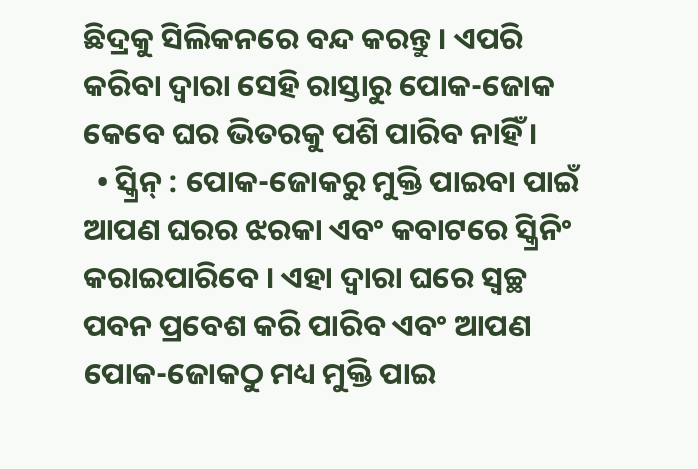ଛିଦ୍ରକୁ ସିଲିକନରେ ବନ୍ଦ କରନ୍ତୁ । ଏପରି କରିବା ଦ୍ୱାରା ସେହି ରାସ୍ତାରୁ ପୋକ-ଜୋକ କେବେ ଘର ଭିତରକୁ ପଶି ପାରିବ ନାହିଁ ।
  • ସ୍କ୍ରିନ୍ : ପୋକ-ଜୋକରୁ ମୁକ୍ତି ପାଇବା ପାଇଁ ଆପଣ ଘରର ଝରକା ଏବଂ କବାଟରେ ସ୍କ୍ରିନିଂ କରାଇପାରିବେ । ଏହା ଦ୍ୱାରା ଘରେ ସ୍ଵଚ୍ଛ ପବନ ପ୍ରବେଶ କରି ପାରିବ ଏବଂ ଆପଣ ପୋକ-ଜୋକଠୁ ମଧ୍ୟ ମୁକ୍ତି ପାଇ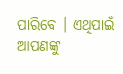ପାରିବେ । ଏଥିପାଇଁ ଆପଣଙ୍କୁ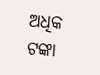ଅଧିକ ଟଙ୍କା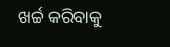ଖର୍ଚ୍ଚ କରିବାକୁ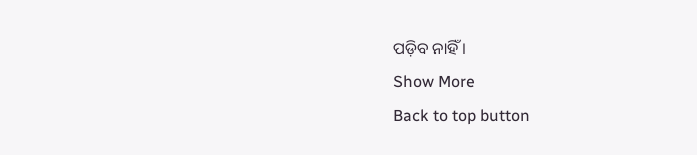ପଡ଼ିବ ନାହିଁ ।
Show More
Back to top button